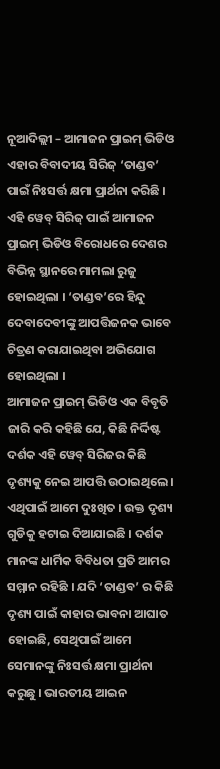ନୂଆଦିଲ୍ଲୀ – ଆମାଜନ ପ୍ରାଇମ୍ ଭିଡିଓ ଏହାର ବିବାଦୀୟ ସିରିଜ୍ ‘ତାଣ୍ଡବ’ ପାଇଁ ନିଃସର୍ତ୍ତ କ୍ଷମା ପ୍ରାର୍ଥନା କରିଛି । ଏହି ୱେବ୍ ସିରିଜ୍ ପାଇଁ ଆମାଜନ ପ୍ରାଇମ୍ ଭିଡିଓ ବିରୋଧରେ ଦେଶର ବିଭିନ୍ନ ସ୍ଥାନରେ ମାମଲା ରୁଜୁ ହୋଇଥିଲା । ‘ତାଣ୍ଡବ’ରେ ହିନ୍ଦୁ ଦେବାଦେବୀଙ୍କୁ ଆପତ୍ତିଜନକ ଭାବେ ଚିତ୍ରଣ କରାଯାଇଥିବା ଅଭିଯୋଗ ହୋଇଥିଲା ।
ଆମାଜନ ପ୍ରାଇମ୍ ଭିଡିଓ ଏକ ବିବୃତି ଜାରି କରି କହିଛି ଯେ, କିଛି ନିର୍ଦ୍ଦିଷ୍ଟ ଦର୍ଶକ ଏହି ୱେବ୍ ସିରିଜର କିଛି ଦୃଶ୍ୟକୁ ନେଇ ଆପତ୍ତି ଉଠାଇଥିଲେ । ଏଥିପାଇଁ ଆମେ ଦୁଃଖିତ । ଉକ୍ତ ଦୃଶ୍ୟ ଗୁଡିକୁ ହଟାଇ ଦିଆଯାଇଛି । ଦର୍ଶକ ମାନଙ୍କ ଧାର୍ମିକ ବିବିଧତା ପ୍ରତି ଆମର ସମ୍ମାନ ରହିଛି । ଯଦି ‘ତାଣ୍ଡବ’ ର କିଛି ଦୃଶ୍ୟ ପାଇଁ କାହାର ଭାବନା ଆଘାତ ହୋଇଛି, ସେଥିପାଇଁ ଆମେ ସେମାନଙ୍କୁ ନିଃସର୍ତ୍ତ କ୍ଷମା ପ୍ରାର୍ଥନା କରୁଛୁ । ଭାରତୀୟ ଆଇନ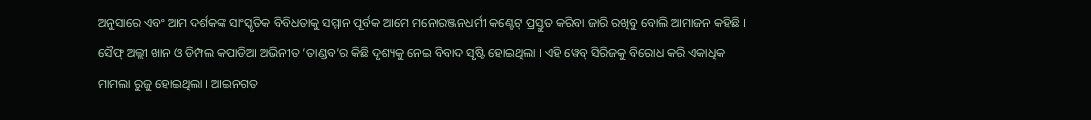ଅନୁସାରେ ଏବଂ ଆମ ଦର୍ଶକଙ୍କ ସାଂସ୍କୃତିକ ବିବିଧତାକୁ ସମ୍ମାନ ପୂର୍ବକ ଆମେ ମନୋରଞ୍ଜନଧର୍ମୀ କଣ୍ଟେଟ୍ ପ୍ରସ୍ତୁତ କରିବା ଜାରି ରଖିବୁ ବୋଲି ଆମାଜନ କହିଛି ।
ସୈଫ୍ ଅଲ୍ଲୀ ଖାନ ଓ ଡିମ୍ପଲ କପାଡିଆ ଅଭିନୀତ ‘ତାଣ୍ଡବ’ର କିଛି ଦୃଶ୍ୟକୁ ନେଇ ବିବାଦ ସୃଷ୍ଟି ହୋଇଥିଲା । ଏହି ୱେବ୍ ସିରିଜକୁ ବିରୋଧ କରି ଏକାଧିକ ମାମଲା ରୁଜୁ ହୋଇଥିଲା । ଆଇନଗତ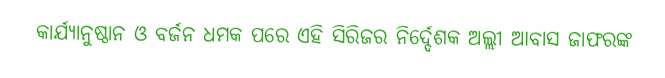କାର୍ଯ୍ୟାନୁଷ୍ଠାନ ଓ ବର୍ଜନ ଧମକ ପରେ ଏହି ସିରିଜର ନିର୍ଦ୍ଦେଶକ ଅଲ୍ଲୀ ଆବାସ ଜାଫରଙ୍କ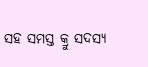ସହ ସମସ୍ତ କ୍ରୁ ସଦସ୍ୟ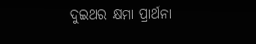ଦୁଇଥର କ୍ଷମା ପ୍ରାର୍ଥନା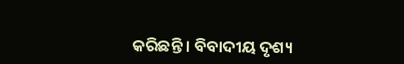କରିଛନ୍ତି । ବିବାଦୀୟ ଦୃଶ୍ୟ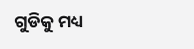ଗୁଡିକୁ ମଧ୍ୟ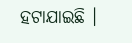ହଟାଯାଇଛି ।